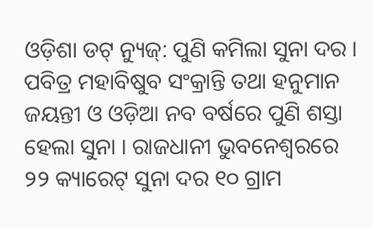ଓଡ଼ିଶା ଡଟ୍ ନ୍ୟୁଜ୍: ପୁଣି କମିଲା ସୁନା ଦର । ପବିତ୍ର ମହାବିଷୁବ ସଂକ୍ରାନ୍ତି ତଥା ହନୁମାନ ଜୟନ୍ତୀ ଓ ଓଡ଼ିଆ ନବ ବର୍ଷରେ ପୁଣି ଶସ୍ତା ହେଲା ସୁନା । ରାଜଧାନୀ ଭୁବନେଶ୍ୱରରେ ୨୨ କ୍ୟାରେଟ୍ ସୁନା ଦର ୧୦ ଗ୍ରାମ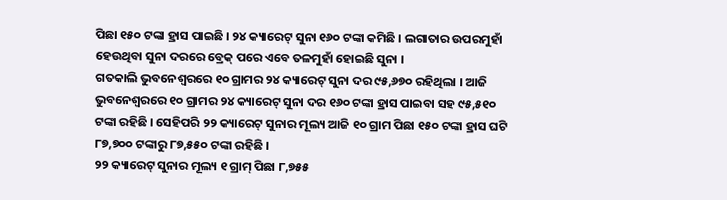ପିଛା ୧୫୦ ଟଙ୍କା ହ୍ରାସ ପାଇଛି । ୨୪ କ୍ୟାରେଟ୍ ସୁନା ୧୬୦ ଟଙ୍କା କମିଛି । ଲଗାତାର ଉପରମୁହାଁ ହେଉଥିବା ସୁନା ଦରରେ ବ୍ରେକ୍ ପରେ ଏବେ ତଳମୁହାଁ ହୋଇଛି ସୁନା ।
ଗତକାଲି ଭୁବନେଶ୍ୱରରେ ୧୦ ଗ୍ରାମର ୨୪ କ୍ୟାରେଟ୍ ସୁନା ଦର ୯୫,୬୭୦ ରହିଥିଲା । ଆଜି ଭୁବନେଶ୍ୱରରେ ୧୦ ଗ୍ରାମର ୨୪ କ୍ୟାରେଟ୍ ସୁନା ଦର ୧୬୦ ଟଙ୍କା ହ୍ରାସ ପାଇବା ସହ ୯୫,୫୧୦ ଟଙ୍କା ରହିଛି । ସେହିପରି ୨୨ କ୍ୟାରେଟ୍ ସୁନାର ମୂଲ୍ୟ ଆଜି ୧୦ ଗ୍ରାମ ପିଛା ୧୫୦ ଟଙ୍କା ହ୍ରାସ ଘଟି ୮୭,୭୦୦ ଟଙ୍କାରୁ ୮୭,୫୫୦ ଟଙ୍କା ରହିଛି ।
୨୨ କ୍ୟାରେଟ୍ ସୁନାର ମୂଲ୍ୟ ୧ ଗ୍ରାମ୍ ପିଛା ୮,୭୫୫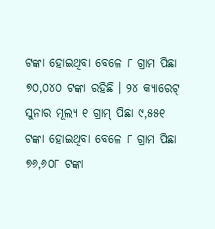ଟଙ୍କା ହୋଇଥିବା ବେଳେ ୮ ଗ୍ରାମ ପିଛା ୭୦,୦୪୦ ଟଙ୍କା ରହିଛି । ୨୪ କ୍ୟାରେଟ୍ ସୁନାର ମୂଲ୍ୟ ୧ ଗ୍ରାମ୍ ପିଛା ୯,୫୫୧ ଟଙ୍କା ହୋଇଥିବା ବେଳେ ୮ ଗ୍ରାମ ପିଛା ୭୬,୬୦୮ ଟଙ୍କା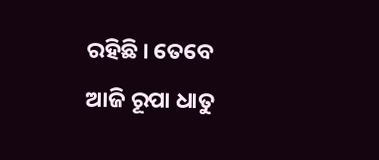ରହିଛି । ତେବେ ଆଜି ରୂପା ଧାତୁ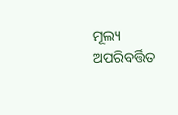ମୂଲ୍ୟ ଅପରିବର୍ତ୍ତିତ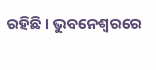ରହିଛି । ଭୁବନେଶ୍ୱରରେ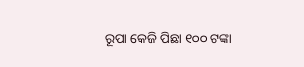ରୂପା କେଜି ପିଛା ୧୦୦ ଟଙ୍କା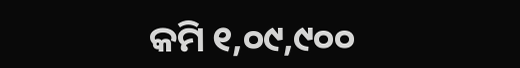କମି ୧,୦୯,୯୦୦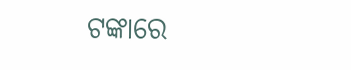ଟଙ୍କାରେ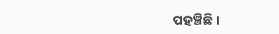ପହଞ୍ଚିଛି ।